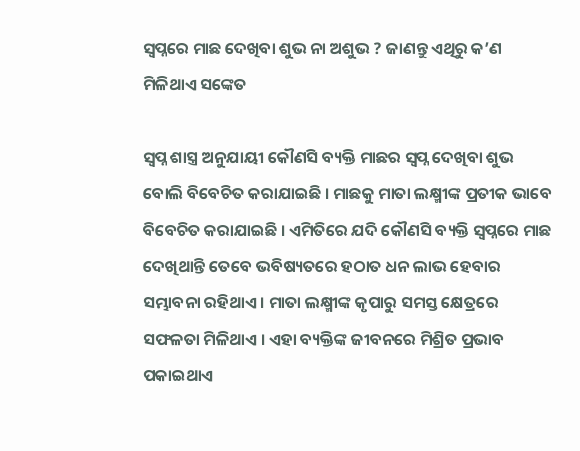ସ୍ୱପ୍ନରେ ମାଛ ଦେଖିବା ଶୁଭ ନା ଅଶୁଭ ? ଜାଣନ୍ତୁ ଏଥିରୁ କ’ଣ ମିଳିଥାଏ ସଙ୍କେତ

ସ୍ୱପ୍ନ ଶାସ୍ତ୍ର ଅନୁଯାୟୀ କୌଣସି ବ୍ୟକ୍ତି ମାଛର ସ୍ୱପ୍ନ ଦେଖିବା ଶୁଭ ବୋଲି ବିବେଚିତ କରାଯାଇଛି । ମାଛକୁ ମାତା ଲକ୍ଷ୍ମୀଙ୍କ ପ୍ରତୀକ ଭାବେ ବିବେଚିତ କରାଯାଇଛି । ଏମିତିରେ ଯଦି କୌଣସି ବ୍ୟକ୍ତି ସ୍ୱପ୍ନରେ ମାଛ ଦେଖିଥାନ୍ତି ତେବେ ଭବିଷ୍ୟତରେ ହଠାତ ଧନ ଲାଭ ହେବାର ସମ୍ଭାବନା ରହିଥାଏ । ମାତା ଲକ୍ଷ୍ମୀଙ୍କ କୃପାରୁ ସମସ୍ତ କ୍ଷେତ୍ରରେ ସଫଳତା ମିଳିଥାଏ । ଏହା ବ୍ୟକ୍ତିଙ୍କ ଜୀବନରେ ମିଶ୍ରିତ ପ୍ରଭାବ ପକାଇଥାଏ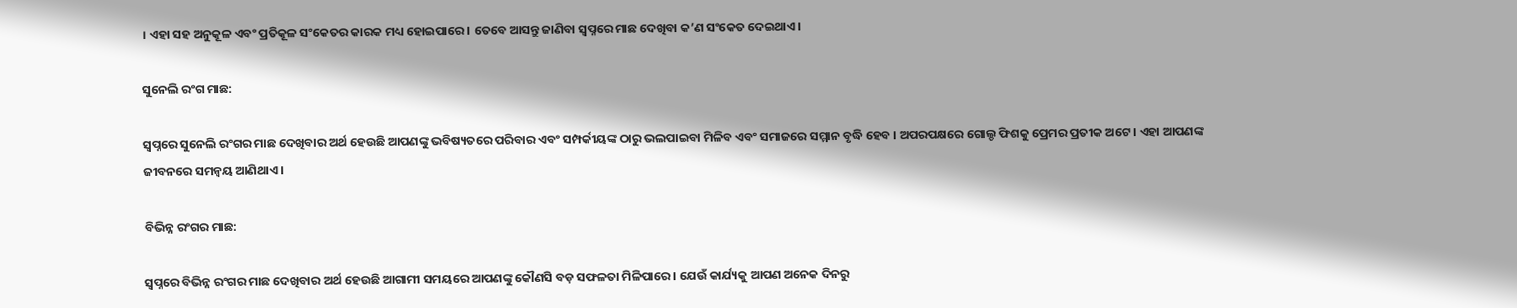। ଏହା ସହ ଅନୁକୂଳ ଏବଂ ପ୍ରତିକୂଳ ସଂକେତର କାରକ ମଧ୍ୟ ହୋଇପାରେ । ତେବେ ଆସନ୍ତୁ ଜାଣିବା ସ୍ୱପ୍ନରେ ମାଛ ଦେଖିବା କ’ଣ ସଂକେତ ଦେଇଥାଏ ।

ସୁନେଲି ରଂଗ ମାଛ:

ସ୍ୱପ୍ନରେ ସୁନେଲି ରଂଗର ମାଛ ଦେଖିବାର ଅର୍ଥ ହେଉଛି ଆପଣଙ୍କୁ ଭବିଷ୍ୟତରେ ପରିବାର ଏବଂ ସମ୍ପର୍କୀୟଙ୍କ ଠାରୁ ଭଲପାଇବା ମିଳିବ ଏବଂ ସମାଜରେ ସମ୍ମାନ ବୃଦ୍ଧି ହେବ । ଅପରପକ୍ଷରେ ଗୋଲ୍ଡ ଫିଶକୁ ପ୍ରେମର ପ୍ରତୀକ ଅଟେ । ଏହା ଆପଣଙ୍କ ଜୀବନରେ ସମନ୍ୱୟ ଆଣିଥାଏ ।

ବିଭିନ୍ନ ରଂଗର ମାଛ:

ସ୍ୱପ୍ନରେ ବିଭିନ୍ନ ରଂଗର ମାଛ ଦେଖିବାର ଅର୍ଥ ହେଉଛି ଆଗାମୀ ସମୟରେ ଆପଣଙ୍କୁ କୌଣସି ବଡ଼ ସଫଳତା ମିଳିପାରେ । ଯେଉଁ କାର୍ଯ୍ୟକୁ ଆପଣ ଅନେକ ଦିନରୁ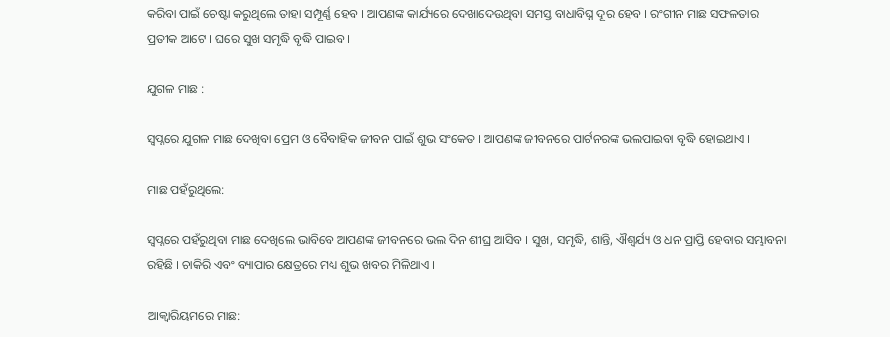କରିବା ପାଇଁ ଚେଷ୍ଟା କରୁଥିଲେ ତାହା ସମ୍ପୂର୍ଣ୍ଣ ହେବ । ଆପଣଙ୍କ କାର୍ଯ୍ୟରେ ଦେଖାଦେଉଥିବା ସମସ୍ତ ବାଧାବିଘ୍ନ ଦୂର ହେବ । ରଂଗୀନ ମାଛ ସଫଳତାର ପ୍ରତୀକ ଆଟେ । ଘରେ ସୁଖ ସମୃଦ୍ଧି ବୃଦ୍ଧି ପାଇବ ।

ଯୁଗଳ ମାଛ :

ସ୍ୱପ୍ନରେ ଯୁଗଳ ମାଛ ଦେଖିବା ପ୍ରେମ ଓ ବୈବାହିକ ଜୀବନ ପାଇଁ ଶୁଭ ସଂକେତ । ଆପଣଙ୍କ ଜୀବନରେ ପାର୍ଟନରଙ୍କ ଭଲପାଇବା ବୃଦ୍ଧି ହୋଇଥାଏ ।

ମାଛ ପହଁରୁଥିଲେ:

ସ୍ୱପ୍ନରେ ପହଁରୁଥିବା ମାଛ ଦେଖିଲେ ଭାବିବେ ଆପଣଙ୍କ ଜୀବନରେ ଭଲ ଦିନ ଶୀଘ୍ର ଆସିବ । ସୁଖ, ସମୃଦ୍ଧି, ଶାନ୍ତି, ଐଶ୍ୱର୍ଯ୍ୟ ଓ ଧନ ପ୍ରାପ୍ତି ହେବାର ସମ୍ଭାବନା ରହିଛି । ଚାକିରି ଏବଂ ବ୍ୟାପାର କ୍ଷେତ୍ରରେ ମଧ୍ୟ ଶୁଭ ଖବର ମିଳିଥାଏ ।

ଆକ୍ୱାରିୟମରେ ମାଛ: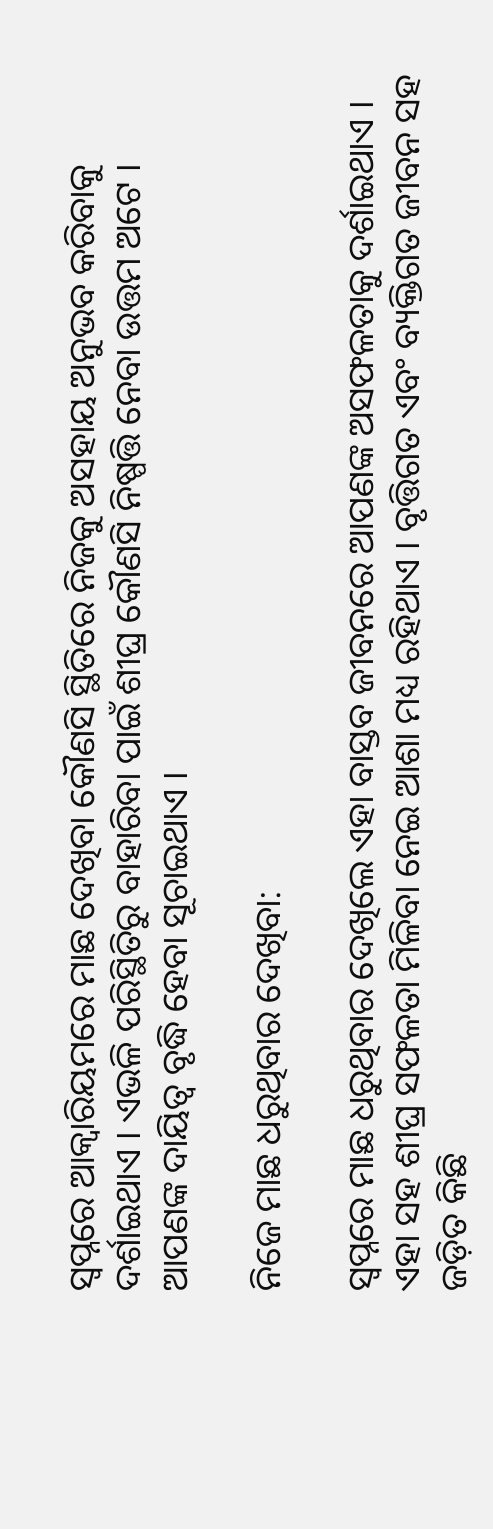ସ୍ୱପ୍ନରେ ଆକ୍ୱାରିୟମରେ ମାଛ ଦେଖିବା କୌଣସି ସ୍ଥିତିରେ ନିଜକୁ ଅସହାୟ ଅନୁଭବ କରିବାକୁ ଦର୍ଶାଇଥାଏ । ଏଭଳି ପରିସ୍ଥିତିରୁ ବାହାରିବା ପାଇଁ ଶୀଘ୍ର କୌଣସି ନିଷ୍ପତ୍ତି ନେବା ଉତ୍ତମ ଅଟେ । ଆପଣଙ୍କ ଦାୟିତ୍ୱ ବୃଦ୍ଧି ହେବା ସୂଚାଇଥାଏ ।

ନିଜେ ମାଛ ଧରୁଥିବାର ଦେଖିବା:

ସ୍ୱପ୍ନରେ ମାଛ ଧରୁଥିବାର ଦେଖିଲେ ଏହା ବାସ୍ତବ ଜୀବନରେ ଆପଣଙ୍କ ଅସଫଳତାକୁ ଦର୍ଶାଇଥାଏ । ଏହା ସହ ଶୀଘ୍ର ସଫଳତା ମିଳିବା ନେଇ ଆଶା ମଧ୍ୟ ରହିଥାଏ । ବୃତ୍ତିଗତ ଏବଂ ବ୍ୟକ୍ତିଗତ ଜୀବନ ସହ ଜଡ଼ିତ କିଛି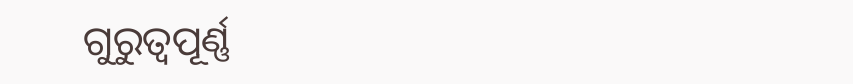ଗୁରୁତ୍ୱପୂର୍ଣ୍ଣ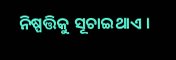ନିଷ୍ପତ୍ତିକୁ ସୂଚାଇଥାଏ ।